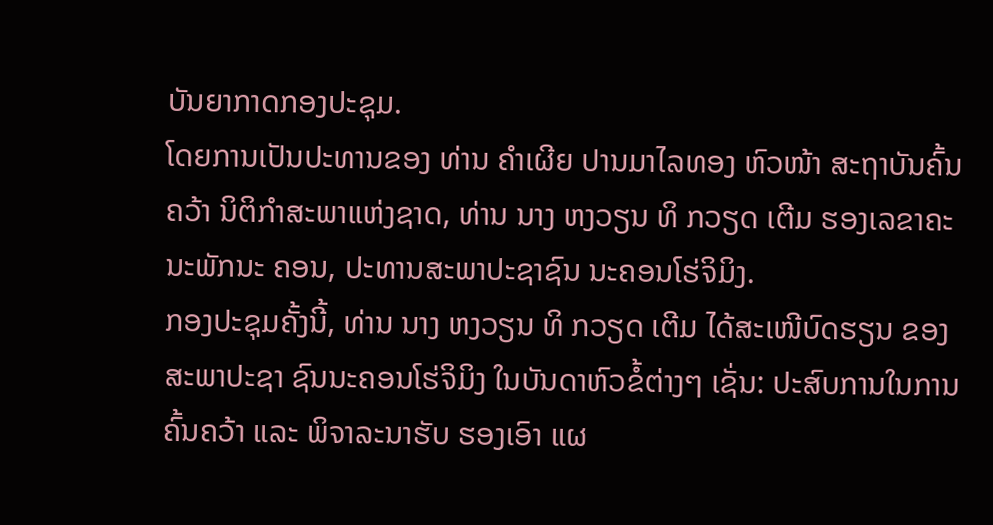ບັນຍາກາດກອງປະຊຸມ.
ໂດຍການເປັນປະທານຂອງ ທ່ານ ຄຳເຜີຍ ປານມາໄລທອງ ຫົວໜ້າ ສະຖາບັນຄົ້ນຄວ້າ ນິຕິກຳສະພາແຫ່ງຊາດ, ທ່ານ ນາງ ຫງວຽນ ທິ ກວຽດ ເຕີມ ຮອງເລຂາຄະນະພັກນະ ຄອນ, ປະທານສະພາປະຊາຊົນ ນະຄອນໂຮ່ຈິມິງ.
ກອງປະຊຸມຄັ້ງນີ້, ທ່ານ ນາງ ຫງວຽນ ທິ ກວຽດ ເຕີມ ໄດ້ສະເໜີບົດຮຽນ ຂອງສະພາປະຊາ ຊົນນະຄອນໂຮ່ຈິມິງ ໃນບັນດາຫົວຂໍ້ຕ່າງໆ ເຊັ່ນ: ປະສົບການໃນການຄົ້ນຄວ້າ ແລະ ພິຈາລະນາຮັບ ຮອງເອົາ ແຜ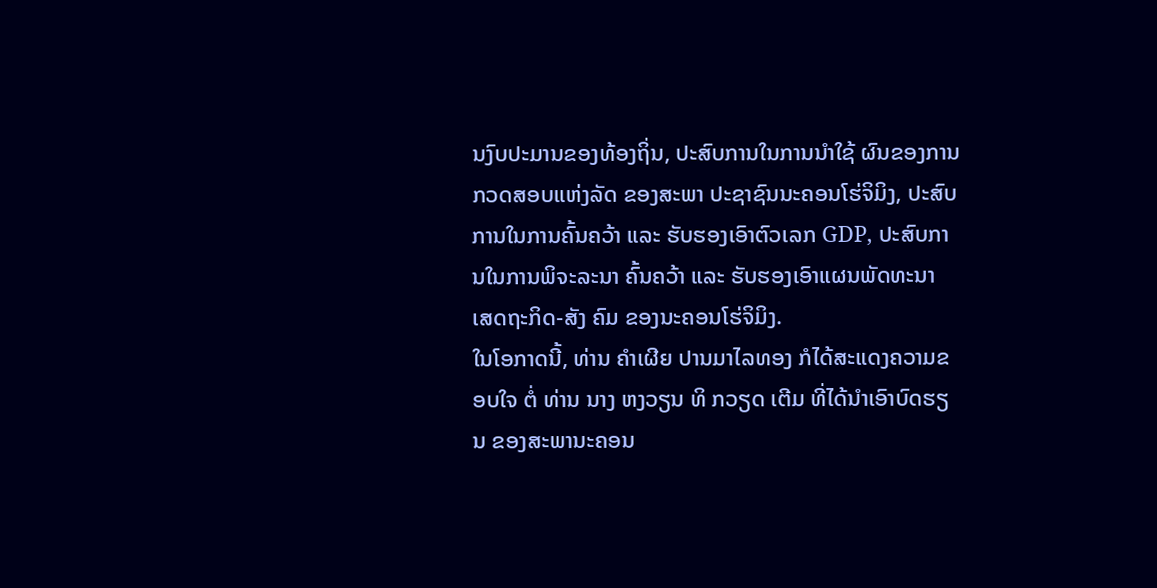ນງົບປະມານຂອງທ້ອງຖິ່ນ, ປະສົບການໃນການນໍາໃຊ້ ຜົນຂອງການກວດສອບແຫ່ງລັດ ຂອງສະພາ ປະຊາຊົນນະຄອນໂຮ່ຈິມິງ, ປະສົບການໃນການຄົ້ນຄວ້າ ແລະ ຮັບຮອງເອົາຕົວເລກ GDP, ປະສົບການໃນການພິຈະລະນາ ຄົ້ນຄວ້າ ແລະ ຮັບຮອງເອົາແຜນພັດທະນາ ເສດຖະກິດ-ສັງ ຄົມ ຂອງນະຄອນໂຮ່ຈິມິງ.
ໃນໂອກາດນີ້, ທ່ານ ຄຳເຜີຍ ປານມາໄລທອງ ກໍໄດ້ສະແດງຄວາມຂອບໃຈ ຕໍ່ ທ່ານ ນາງ ຫງວຽນ ທິ ກວຽດ ເຕີມ ທີ່ໄດ້ນຳເອົາບົດຮຽນ ຂອງສະພານະຄອນ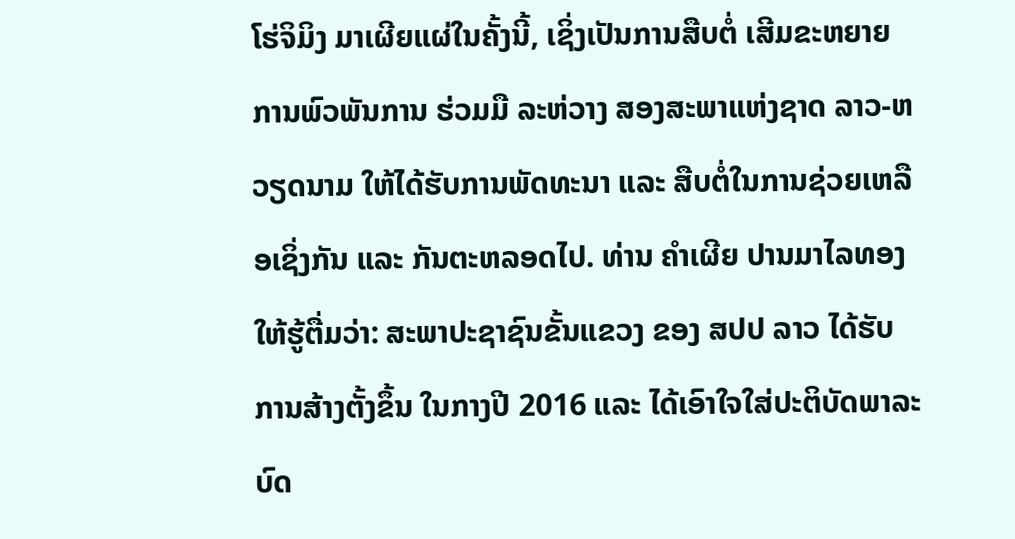ໂຮ່ຈິມິງ ມາເຜີຍແຜ່ໃນຄັ້ງນີ້, ເຊິ່ງເປັນການສືບຕໍ່ ເສີມຂະຫຍາຍການພົວພັນການ ຮ່ວມມື ລະຫ່ວາງ ສອງສະພາແຫ່ງຊາດ ລາວ-ຫວຽດນາມ ໃຫ້ໄດ້ຮັບການພັດທະນາ ແລະ ສືບຕໍ່ໃນການຊ່ວຍເຫລືອເຊິ່ງກັນ ແລະ ກັນຕະຫລອດໄປ. ທ່ານ ຄຳເຜີຍ ປານມາໄລທອງ ໃຫ້ຮູ້ຕື່ມວ່າ: ສະພາປະຊາຊົນຂັ້ນແຂວງ ຂອງ ສປປ ລາວ ໄດ້ຮັບການສ້າງຕັ້ງຂຶ້ນ ໃນກາງປີ 2016 ແລະ ໄດ້ເອົາໃຈໃສ່ປະຕິບັດພາລະບົດ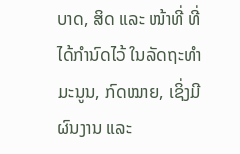ບາດ, ສິດ ແລະ ໜ້າທີ່ ທີ່ໄດ້ກຳນົດໄວ້ ໃນລັດຖະທຳມະນູນ, ກົດໝາຍ, ເຊິ່ງມີຜົນງານ ແລະ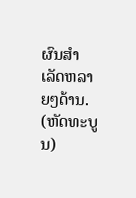ຜົນສຳເລັດຫລາຍໆດ້ານ.
(ຫັດທະບູນ)